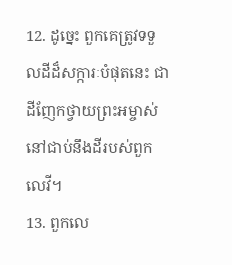12. ដូច្នេះ ពួកគេត្រូវទទួលដីដ៏សក្ការៈបំផុតនេះ ជាដីញែកថ្វាយព្រះអម្ចាស់ នៅជាប់នឹងដីរបស់ពួកលេវី។
13. ពួកលេ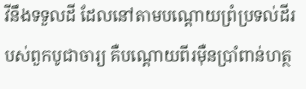វីនឹងទទួលដី ដែលនៅតាមបណ្ដោយព្រំប្រទល់ដីរបស់ពួកបូជាចារ្យ គឺបណ្ដោយពីរម៉ឺនប្រាំពាន់ហត្ថ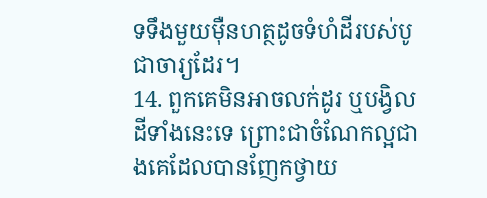ទទឹងមួយម៉ឺនហត្ថដូចទំហំដីរបស់បូជាចារ្យដែរ។
14. ពួកគេមិនអាចលក់ដូរ ឬបង្វិលដីទាំងនេះទេ ព្រោះជាចំណែកល្អជាងគេដែលបានញែកថ្វាយ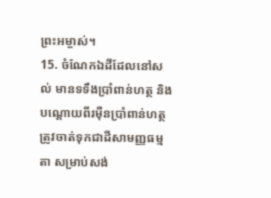ព្រះអម្ចាស់។
15. ចំណែកឯដីដែលនៅសល់ មានទទឹងប្រាំពាន់ហត្ថ និងបណ្ដោយពីរម៉ឺនប្រាំពាន់ហត្ថ ត្រូវចាត់ទុកជាដីសាមញ្ញធម្មតា សម្រាប់សង់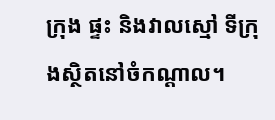ក្រុង ផ្ទះ និងវាលស្មៅ ទីក្រុងស្ថិតនៅចំកណ្ដាល។